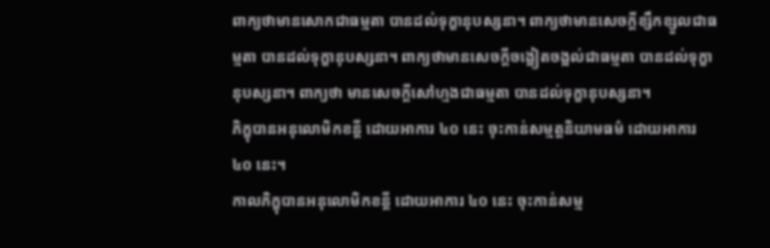ពាក្យថាមានសោកជាធម្មតា បានដល់ទុក្ខានុបស្សនា។ ពាក្យថាមានសេចក្តីខ្សឹកខ្សួលជាធម្មតា បានដល់ទុក្ខានុបស្សនា។ ពាក្យថាមានសេចក្តីចង្អៀតចង្អល់ជាធម្មតា បានដល់ទុក្ខានុបស្សនា។ ពាក្យថា មានសេចក្តីសៅហ្មងជាធម្មតា បានដល់ទុក្ខានុបស្សនា។
ភិក្ខុបានអនុលោមិកខន្តី ដោយអាការ ៤០ នេះ ចុះកាន់សម្មត្តនិយាមធម៌ ដោយអាការ ៤០ នេះ។
កាលភិក្ខុបានអនុលោមិកខន្តី ដោយអាការ ៤០ នេះ ចុះកាន់សម្ម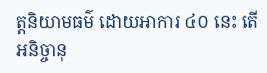ត្តនិយាមធម៌ ដោយអាការ ៤០ នេះ តើអនិច្ចានុ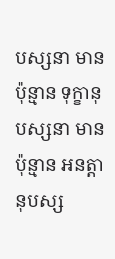បស្សនា មានប៉ុន្មាន ទុក្ខានុបស្សនា មានប៉ុន្មាន អនត្តានុបស្ស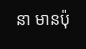នា មានប៉ុ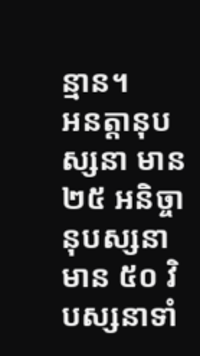ន្មាន។
អនត្តានុបស្សនា មាន ២៥ អនិច្ចានុបស្សនា មាន ៥០ វិបស្សនាទាំ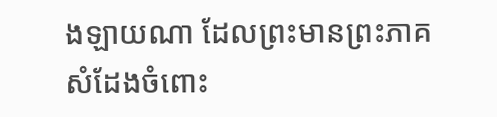ងឡាយណា ដែលព្រះមានព្រះភាគសំដែងចំពោះ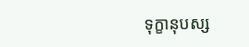ទុក្ខានុបស្ស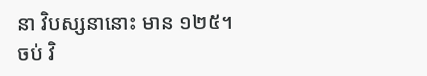នា វិបស្សនានោះ មាន ១២៥។
ចប់ វិ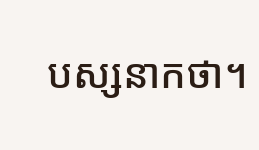បស្សនាកថា។